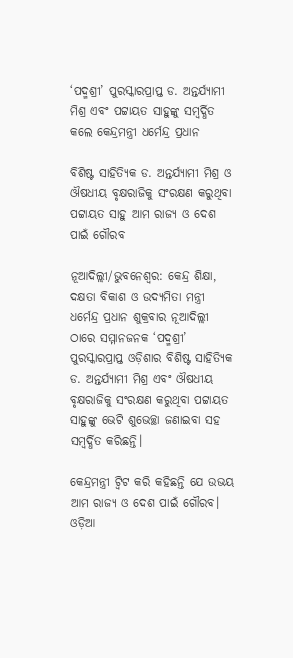‘ପଦ୍ମଶ୍ରୀ’ ପୁରସ୍କାରପ୍ରାପ୍ତ ଡ. ଅନ୍ତର୍ଯ୍ୟାମୀ ମିଶ୍ର ଏବଂ ପଟ୍ଟାୟତ ସାହୁଙ୍କୁ ସମ୍ବର୍ଦ୍ଧିତ କଲେ କେନ୍ଦ୍ରମନ୍ତ୍ରୀ ଧର୍ମେନ୍ଦ୍ର ପ୍ରଧାନ

ବିଶିଷ୍ଟ ସାହିତ୍ୟିକ ଡ. ଅନ୍ତର୍ଯ୍ୟାମୀ ମିଶ୍ର ଓ ଔଷଧୀୟ ବୃକ୍ଷରାଜିକୁ ସଂରକ୍ଷଣ କରୁଥିବା ପଟ୍ଟାୟତ ସାହୁ ଆମ ରାଜ୍ୟ ଓ ଦେଶ ପାଇଁ ଗୌରବ

ନୂଆଦିଲ୍ଲୀ/ଭୁବନେଶ୍ୱର: କେନ୍ଦ୍ର ଶିକ୍ଷା, ଦକ୍ଷତା ବିକାଶ ଓ ଉଦ୍ୟମିତା ମନ୍ତ୍ରୀ ଧର୍ମେନ୍ଦ୍ର ପ୍ରଧାନ ଶୁକ୍ରବାର ନୂଆଦିଲ୍ଲୀ ଠାରେ ସମ୍ମାନଜନକ ‘ପଦ୍ମଶ୍ରୀ’ ପୁରସ୍କାରପ୍ରାପ୍ତ ଓଡ଼ିଶାର ବିଶିଷ୍ଟ ସାହିତ୍ୟିକ ଡ. ଅନ୍ତର୍ଯ୍ୟାମୀ ମିଶ୍ର ଏବଂ ଔଷଧୀୟ ବୃକ୍ଷରାଜିକୁ ସଂରକ୍ଷଣ କରୁଥିବା ପଟ୍ଟାୟତ ସାହୁଙ୍କୁ ଭେଟି ଶୁଭେଚ୍ଛା ଜଣାଇବା ସହ ସମ୍ବର୍ଦ୍ଧିତ କରିଛନ୍ତି।

କେନ୍ଦ୍ରମନ୍ତ୍ରୀ ଟ୍ବିଟ କରି କହିଛନ୍ତି ଯେ ଉଭୟ ଆମ ରାଜ୍ୟ ଓ ଦେଶ ପାଇଁ ଗୌରବ। ଓଡ଼ିଆ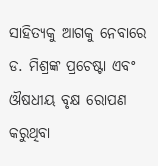ସାହିତ୍ୟକୁ ଆଗକୁ ନେବାରେ ଡ. ମିଶ୍ରଙ୍କ ପ୍ରଚେଷ୍ଟା ଏବଂ ଔଷଧୀୟ ବୃକ୍ଷ ରୋପଣ କରୁଥିବା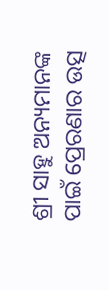ଶ୍ରୀ ସାହୁ ଅନ୍ୟମାନଙ୍କ ପାଇଁ ପ୍ରେରଣାର ଉତ୍ସ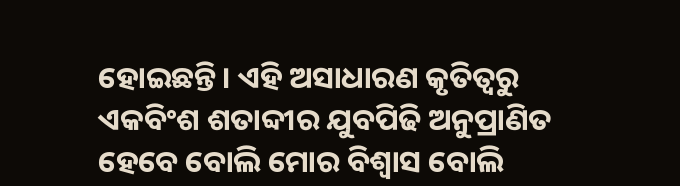ହୋଇଛନ୍ତି। ଏହି ଅସାଧାରଣ କୃତିତ୍ୱରୁ ଏକବିଂଶ ଶତାବ୍ଦୀର ଯୁବପିଢି ଅନୁପ୍ରାଣିତ ହେବେ ବୋଲି ମୋର ବିଶ୍ୱାସ ବୋଲି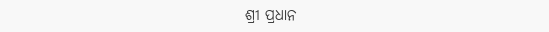ଶ୍ରୀ ପ୍ରଧାନ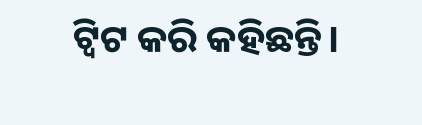ଟ୍ବିଟ କରି କହିଛନ୍ତି।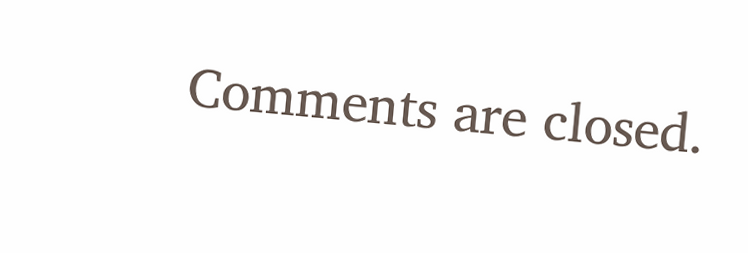Comments are closed.